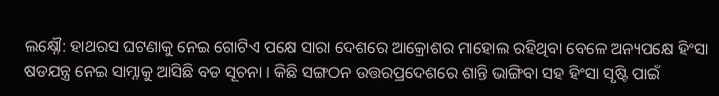ଲକ୍ଷ୍ନୌ: ହାଥରସ ଘଟଣାକୁ ନେଇ ଗୋଟିଏ ପକ୍ଷେ ସାରା ଦେଶରେ ଆକ୍ରୋଶର ମାହୋଲ ରହିଥିବା ବେଳେ ଅନ୍ୟପକ୍ଷେ ହିଂସା ଷଡଯନ୍ତ୍ର ନେଇ ସାମ୍ନାକୁ ଆସିଛି ବଡ ସୂଚନା । କିଛି ସଙ୍ଗଠନ ଉତ୍ତରପ୍ରଦେଶରେ ଶାନ୍ତି ଭାଙ୍ଗିବା ସହ ହିଂସା ସୃଷ୍ଟି ପାଇଁ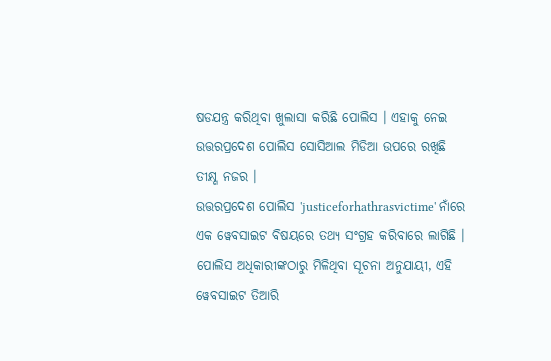ଷଡଯନ୍ତ୍ର କରିଥିବା ଖୁଲାସା କରିଛି ପୋଲିସ । ଏହାକୁ ନେଇ ଉତ୍ତରପ୍ରଦେଶ ପୋଲିସ ସୋସିଆଲ ମିଡିଆ ଉପରେ ରଖିଛି ତୀକ୍ଷ୍ଣ ନଜର ।
ଉତ୍ତରପ୍ରଦେଶ ପୋଲିସ 'justiceforhathrasvictime' ନାଁରେ ଏକ ୱେବସାଇଟ ବିଷୟରେ ତଥ୍ୟ ସଂଗ୍ରହ କରିବାରେ ଲାଗିଛି । ପୋଲିସ ଅଧିକାରୀଙ୍କଠାରୁ ମିଳିଥିବା ସୂଚନା ଅନୁଯାୟୀ, ଏହି ୱେବସାଇଟ ତିଆରି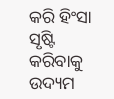କରି ହିଂସା ସୃଷ୍ଟି କରିବାକୁ ଉଦ୍ୟମ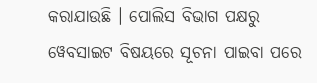କରାଯାଉଛି । ପୋଲିସ ବିଭାଗ ପକ୍ଷରୁ ୱେବସାଇଟ ବିଷୟରେ ସୂଚନା ପାଇବା ପରେ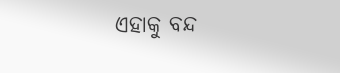ଏହାକୁ ବନ୍ଦ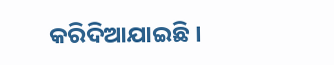କରିଦିଆଯାଇଛି ।